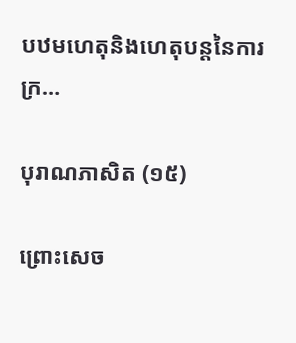បឋមហេតុនិងហេតុបន្ដនៃការក្រ…

បុរាណភាសិត (១៥)

ព្រោះសេច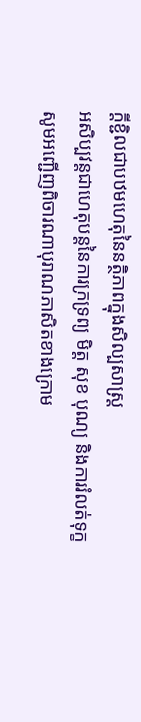ក្ដីខ្ជិលជាបឋមហេតុនៃនត្ថិភាពក្នុងសិល្បសាស្ដ្រ
អសិប្បវន្ដជាហេតុបន្ដនៃការក្រទ្រព្យ មិត្ត សុខ បុណ្យ និងការរំលត់ទុក្ខ
សូមអញ្ជើញពិចារណាបុរាណភាសិតខាងក្រោម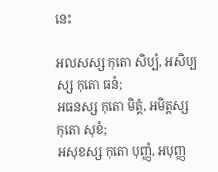នេះ

អលសស្ស កុតោ សិប្បំ, អសិប្បស្ស កុតោ ធនំ;
អធនស្ស កុតោ មិត្តំ, អមិត្តស្ស កុតោ សុខំ;
អសុខស្ស កុតោ បុញ្ញំ, អបុញ្ញ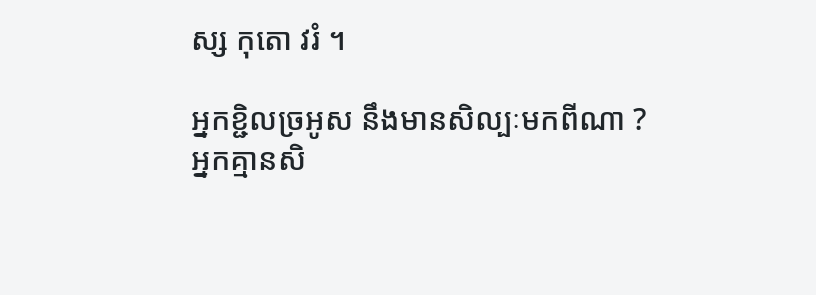ស្ស កុតោ វរំ ។

អ្នកខ្ជិលច្រអូស នឹងមានសិល្បៈមកពីណា ?
អ្នកគ្មានសិ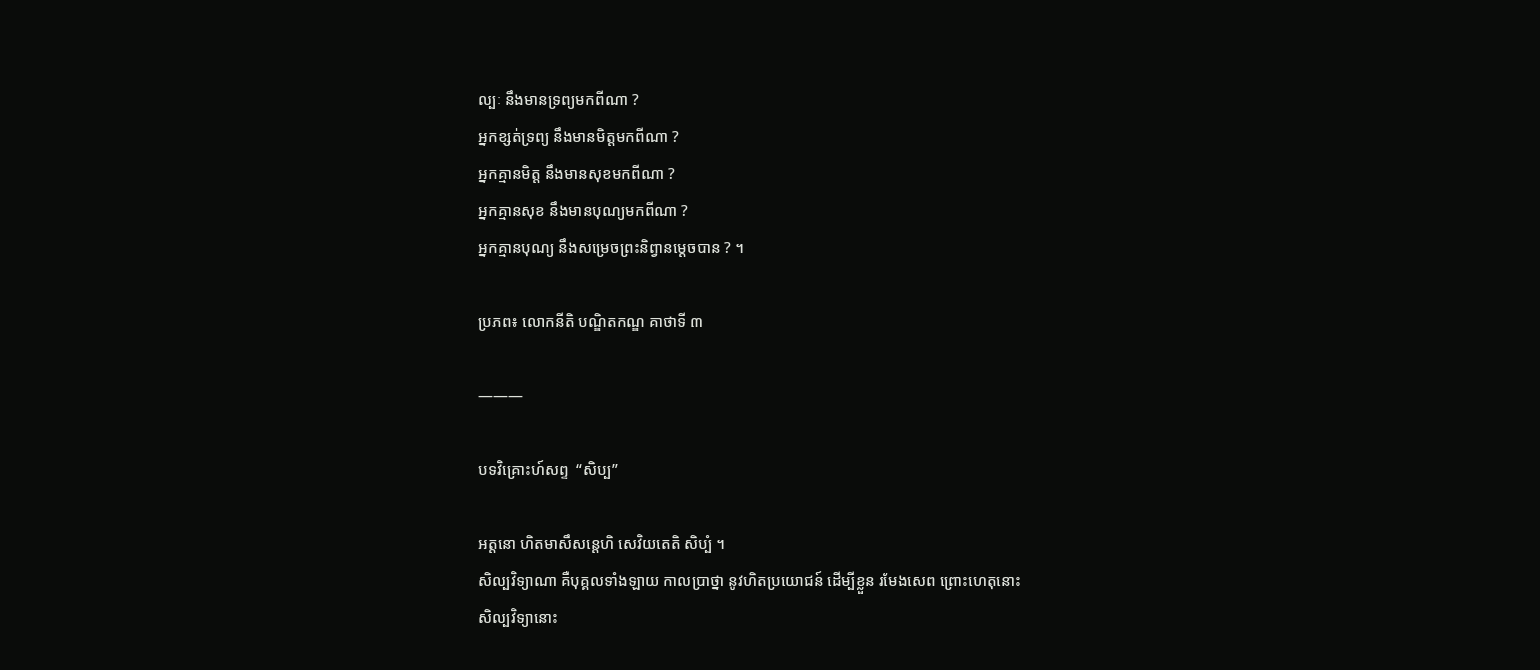ល្បៈ នឹងមានទ្រព្យមកពីណា ?
អ្នកខ្សត់ទ្រព្យ នឹងមានមិត្តមកពីណា ?
អ្នកគ្មានមិត្ត នឹងមានសុខមកពីណា ?
អ្នកគ្មានសុខ នឹងមានបុណ្យមកពីណា ?
អ្នកគ្មានបុណ្យ នឹងសម្រេចព្រះនិព្វានម្ដេចបាន ? ។

ប្រភព៖ លោកនីតិ បណ្ឌិតកណ្ឌ គាថាទី ៣

———

បទវិគ្រោះហ៍សព្ទ  “សិប្ប”

អត្តនោ ហិតមាសឹសន្ដេហិ សេវិយតេតិ សិប្បំ ។
សិល្បវិទ្យាណា គឺបុគ្គលទាំងឡាយ កាលប្រាថ្នា នូវហិតប្រយោជន៍ ដើម្បីខ្លួន រមែងសេព ព្រោះហេតុនោះ
សិល្បវិទ្យានោះ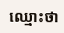ឈ្មោះថា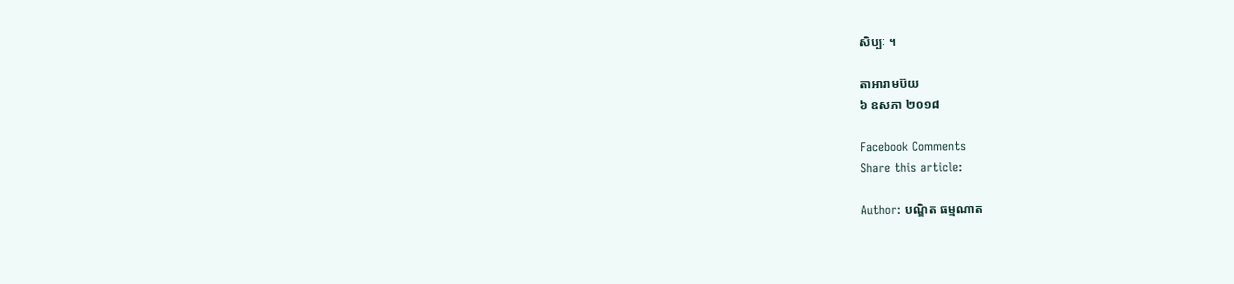សិប្បៈ ។

តាអារាមប៊យ
៦ ឧសភា ២០១៨

Facebook Comments
Share this article:

Author: បណ្ឌិត ធម្មណាត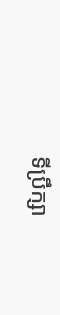ទីប្រឹក្សា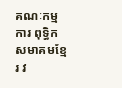គណៈកម្មការ ពុទ្ធិកសមាគមខ្មែរ វ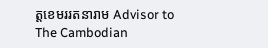ត្តខេមររតនារាម Advisor to The Cambodian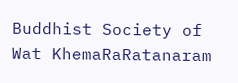Buddhist Society of Wat KhemaRaRatanaram